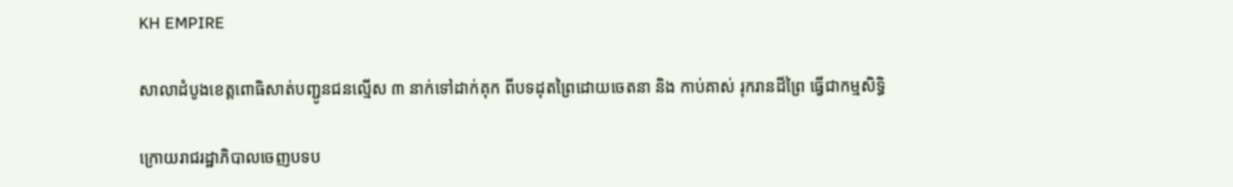KH EMPIRE

សាលាដំបូងខេត្តពោធិសាត់បញ្ជូនជនល្មើស ៣ នាក់ទៅដាក់គុក ពីបទដុតព្រៃដោយចេតនា និង កាប់គាស់ រុករានដីព្រៃ ធ្វើជាកម្មសិទ្ធិ

ក្រោយរាជរដ្ឋាភិបាលចេញបទប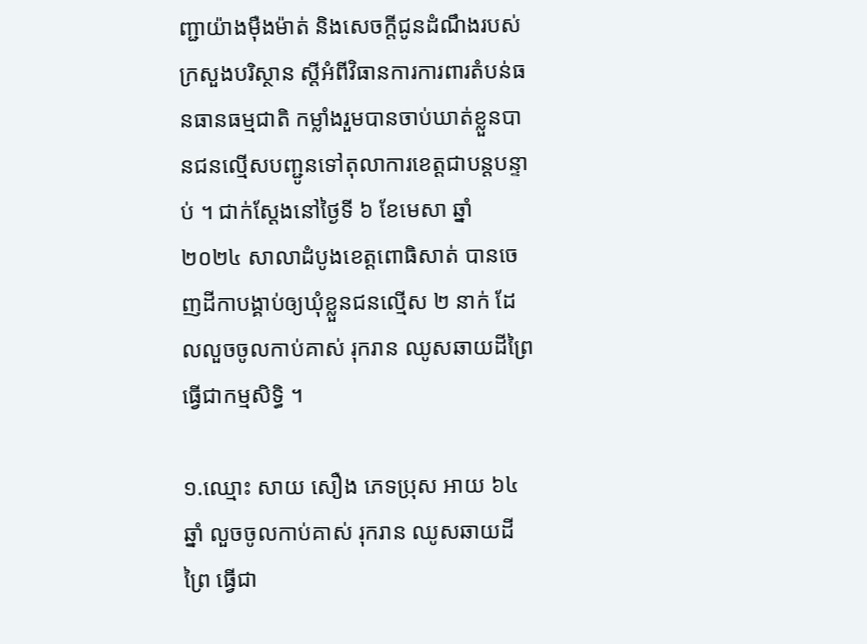ញ្ជាយ៉ាងម៉ឺងម៉ាត់ និងសេចក្តីជូនដំណឹងរបស់ក្រសួងបរិស្ថាន ស្តីអំពីវិធានការការពារតំបន់ធនធានធម្មជាតិ កម្លាំងរួមបានចាប់ឃាត់ខ្លួនបានជនល្មើសបញ្ជូនទៅតុលាការខេត្តជាបន្តបន្ទាប់ ។ ជាក់ស្តែងនៅថ្ងៃទី ៦ ខែមេសា ឆ្នាំ ២០២៤ សាលាដំបូងខេត្តពោធិសាត់ បានចេញដីកាបង្គាប់ឲ្យឃុំខ្លួនជនល្មើស ២ នាក់ ដែលលួចចូលកាប់គាស់ រុករាន ឈូសឆាយដីព្រៃ ធ្វើជាកម្មសិទ្ធិ ។

១.ឈ្មោះ សាយ សឿង ភេទប្រុស អាយ ៦៤ ឆ្នាំ លួចចូលកាប់គាស់ រុករាន ឈូសឆាយដីព្រៃ ធ្វើជា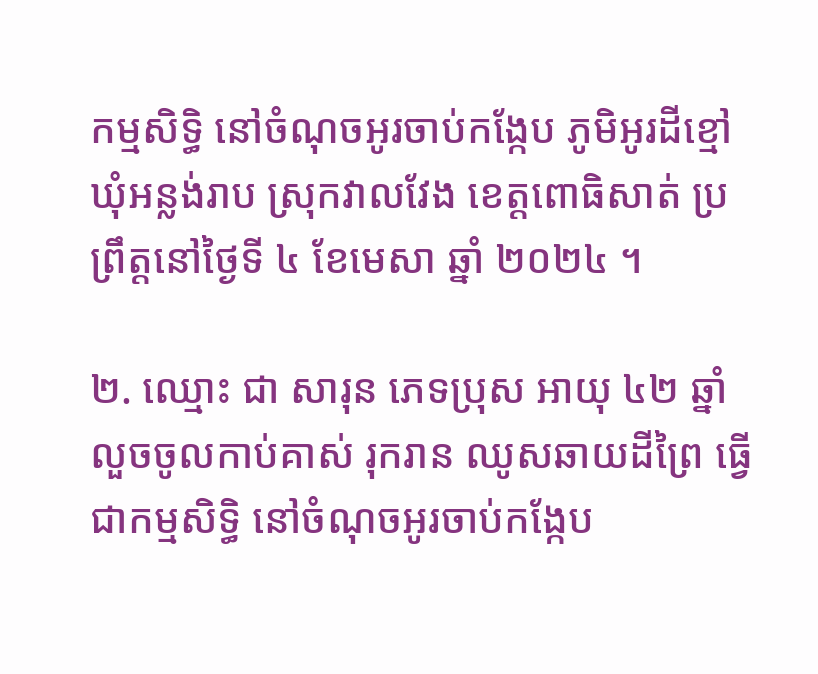កម្មសិទ្ធិ នៅចំណុចអូរចាប់កង្កែប ភូមិអូរដីខ្មៅ ឃុំអន្លង់រាប ស្រុកវាលវែង ខេត្តពោធិសាត់ ប្រព្រឹត្តនៅថ្ងៃទី ៤ ខែមេសា ឆ្នាំ ២០២៤ ។

២. ឈ្មោះ ជា សារុន ភេទប្រុស អាយុ ៤២ ឆ្នាំ លួចចូលកាប់គាស់ រុករាន ឈូសឆាយដីព្រៃ ធ្វើជាកម្មសិទ្ធិ នៅចំណុចអូរចាប់កង្កែប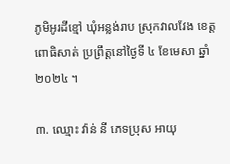ភូមិអូរដីខ្មៅ ឃុំអន្លង់រាប ស្រុកវាលវែង ខេត្តពោធិសាត់ ប្រព្រឹត្តនៅថ្ងៃទី ៤ ខែមេសា ឆ្នាំ ២០២៤ ។

៣. ឈ្មោះ វ៉ាន់ នី ភេទប្រុស អាយុ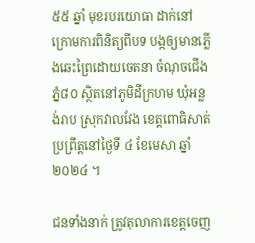៥៥ ឆ្នាំ មុខរបរយោធា ដាក់នៅក្រោមការពិនិត្យពីបទ បង្កឲ្យមានភ្លើងឆេះព្រៃដោយចេតនា ចំណុចជើងភ្នំ៨០ ស្ថិតនៅភូមិដីក្រហម ឃុំអន្លង់រាប ស្រុកវាលវែង ខេត្តពោធិសាត់ ប្រព្រឹត្តនៅថ្ងៃទី ៤ ខែមេសា ឆ្នាំ ២០២៤ ។

ជនទាំងនាក់ ត្រូវតុលាការខេត្តចេញ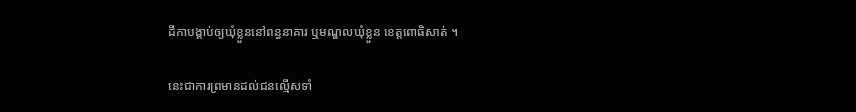ដីកាបង្គាប់ឲ្យឃុំខ្លួននៅពន្ធនាគារ ឬមណ្ឌលឃុំខ្លួន ខេត្តពោធិសាត់ ។

នេះជាការព្រមានដល់ជនល្មើសទាំ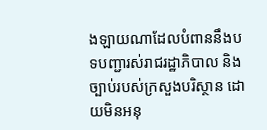ងឡាយណាដែលបំពាននឹងបទបញ្ជារស់រាជរដ្ឋាភិបាល និងច្បាប់របស់ក្រសួងបរិស្ថាន ដោយមិនអនុ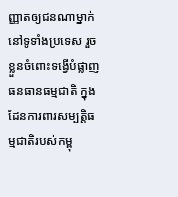ញ្ញាតឲ្យជនណាម្នាក់នៅទូទាំងប្រទេស រួចខ្លួនចំពោះទង្វើបំផ្លាញធនធានធម្មជាតិ ក្នុងដែនការពារសម្បត្តិធម្មជាតិរបស់កម្ពុ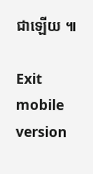ជាឡើយ ៕

Exit mobile version